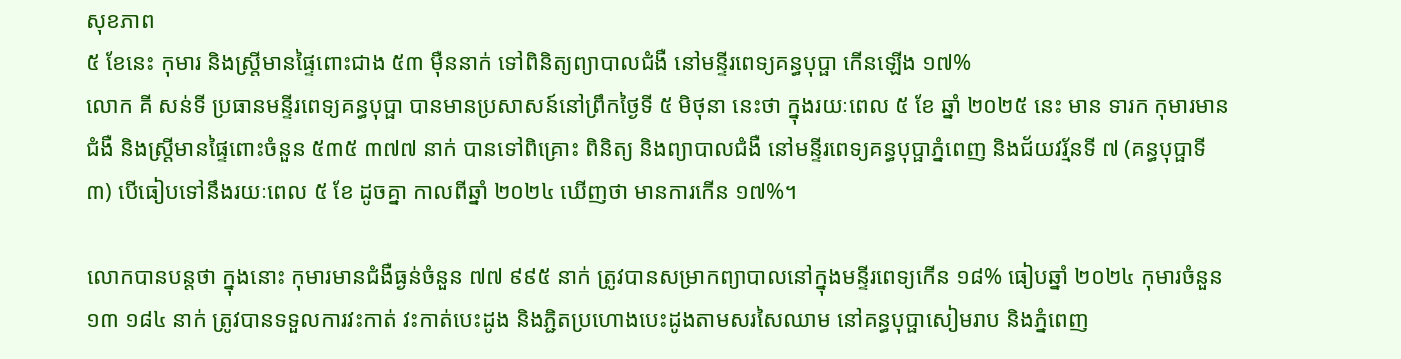សុខភាព
៥ ខែនេះ កុមារ និងស្ត្រីមានផ្ទៃពោះជាង ៥៣ ម៉ឺននាក់ ទៅពិនិត្យព្យាបាលជំងឺ នៅមន្ទីរពេទ្យគន្ធបុប្ផា កើនឡើង ១៧%
លោក គី សន់ទី ប្រធានមន្ទីរពេទ្យគន្ធបុប្ផា បានមានប្រសាសន៍នៅព្រឹកថ្ងៃទី ៥ មិថុនា នេះថា ក្នុងរយៈពេល ៥ ខែ ឆ្នាំ ២០២៥ នេះ មាន ទារក កុមារមានជំងឺ និងស្ត្រីមានផ្ទៃពោះចំនួន ៥៣៥ ៣៧៧ នាក់ បានទៅពិគ្រោះ ពិនិត្យ និងព្យាបាលជំងឺ នៅមន្ទីរពេទ្យគន្ធបុប្ផាភ្នំពេញ និងជ័យវរ្ម័នទី ៧ (គន្ធបុប្ផាទី ៣) បើធៀបទៅនឹងរយៈពេល ៥ ខែ ដូចគ្នា កាលពីឆ្នាំ ២០២៤ ឃើញថា មានការកើន ១៧%។

លោកបានបន្តថា ក្នុងនោះ កុមារមានជំងឺធ្ងន់ចំនួន ៧៧ ៩៩៥ នាក់ ត្រូវបានសម្រាកព្យាបាលនៅក្នុងមន្ទីរពេទ្យកើន ១៨% ធៀបឆ្នាំ ២០២៤ កុមារចំនួន ១៣ ១៨៤ នាក់ ត្រូវបានទទួលការវះកាត់ វះកាត់បេះដូង និងភ្ជិតប្រហោងបេះដូងតាមសរសៃឈាម នៅគន្ធបុប្ផាសៀមរាប និងភ្នំពេញ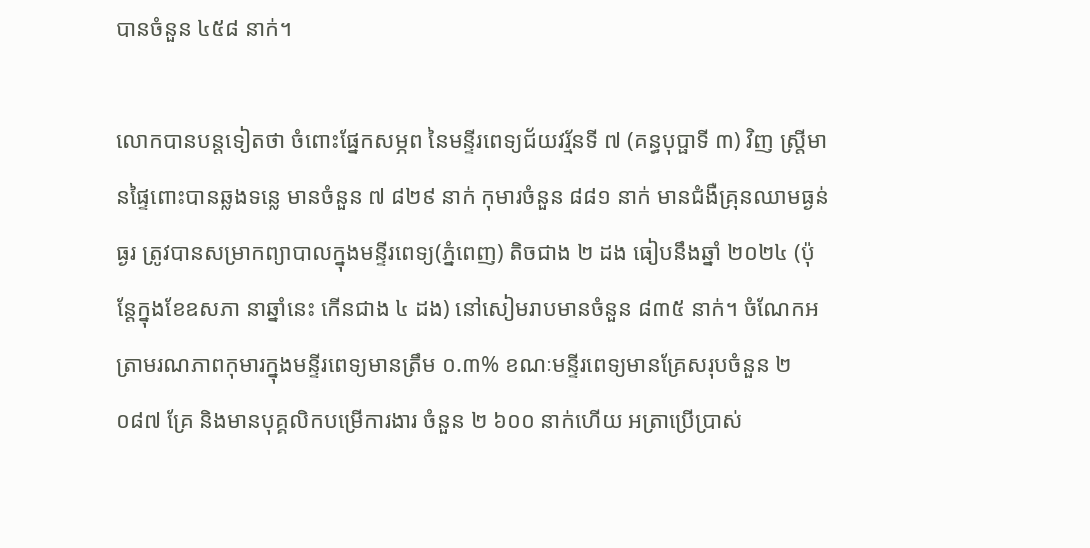បានចំនួន ៤៥៨ នាក់។

លោកបានបន្តទៀតថា ចំពោះផ្នែកសម្ភព នៃមន្ទីរពេទ្យជ័យវរ្ម័នទី ៧ (គន្ធបុប្ផាទី ៣) វិញ ស្ត្រីមានផ្ទៃពោះបានឆ្លងទន្លេ មានចំនួន ៧ ៨២៩ នាក់ កុមារចំនួន ៨៨១ នាក់ មានជំងឺគ្រុនឈាមធ្ងន់ធ្ងរ ត្រូវបានសម្រាកព្យាបាលក្នុងមន្ទីរពេទ្យ(ភ្នំពេញ) តិចជាង ២ ដង ធៀបនឹងឆ្នាំ ២០២៤ (ប៉ុន្តែក្នុងខែឧសភា នាឆ្នាំនេះ កើនជាង ៤ ដង) នៅសៀមរាបមានចំនួន ៨៣៥ នាក់។ ចំណែកអត្រាមរណភាពកុមារក្នុងមន្ទីរពេទ្យមានត្រឹម ០.៣% ខណៈមន្ទីរពេទ្យមានគ្រែសរុបចំនួន ២ ០៨៧ គ្រែ និងមានបុគ្គលិកបម្រើការងារ ចំនួន ២ ៦០០ នាក់ហើយ អត្រាប្រើប្រាស់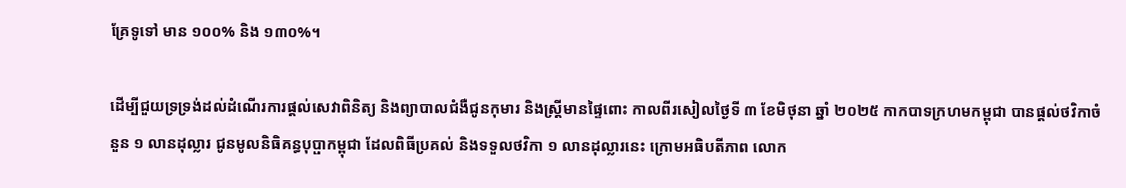គ្រែទូទៅ មាន ១០០% និង ១៣០%។

ដើម្បីជួយទ្រទ្រង់ដល់ដំណើរការផ្តល់សេវាពិនិត្យ និងព្យាបាលជំងឺជូនកុមារ និងស្ត្រីមានផ្ទៃពោះ កាលពីរសៀលថ្ងៃទី ៣ ខែមិថុនា ឆ្នាំ ២០២៥ កាកបាទក្រហមកម្ពុជា បានផ្តល់ថវិកាចំនួន ១ លានដុល្លារ ជូនមូលនិធិគន្ធបុប្ផាកម្ពុជា ដែលពិធីប្រគល់ និងទទួលថវិកា ១ លានដុល្លារនេះ ក្រោមអធិបតីភាព លោក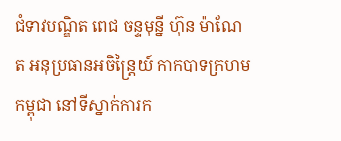ជំទាវបណ្ឌិត ពេជ ចន្ទមុនី្ន ហ៊ុន ម៉ាណែត អនុប្រធានអចិន្ត្រៃយ៍ កាកបាទក្រហមកម្ពុជា នៅទីស្នាក់ការក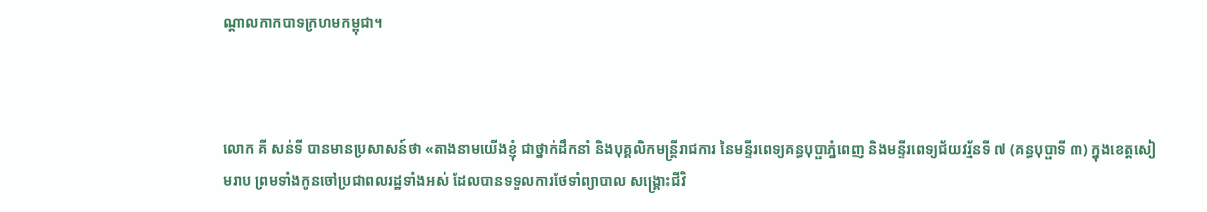ណ្តាលកាកបាទក្រហមកម្ពុជា។



លោក គី សន់ទី បានមានប្រសាសន៍ថា «តាងនាមយើងខ្ញុំ ជាថ្នាក់ដឹកនាំ និងបុគ្គលិកមន្ត្រីរាជការ នៃមន្ទីរពេទ្យគន្ធបុប្ផាភ្នំពេញ និងមន្ទីរពេទ្យជ័យវរ័្មនទី ៧ (គន្ធបុប្ផាទី ៣) ក្នុងខេត្តសៀមរាប ព្រមទាំងកូនចៅប្រជាពលរដ្ឋទាំងអស់ ដែលបានទទួលការថែទាំព្យាបាល សង្រ្គោះជីវិ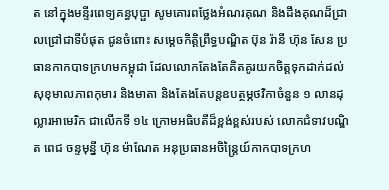ត នៅក្នុងមន្ទីរពេទ្យគន្ធបុប្ផា សូមគោរពថ្លែងអំណរគុណ និងដឹងគុណដ៏ជ្រាលជ្រៅជាទីបំផុត ជូនចំពោះ សម្តេចកិត្តិព្រឹទ្ធបណ្ឌិត ប៊ុន រ៉ានី ហ៊ុន សែន ប្រធានកាកបាទក្រហមកម្ពុជា ដែលលោកតែងតែគិតគូរយកចិត្តទុកដាក់ដល់សុខុមាលភាពកុមារ និងមាតា និងតែងតែបន្តឧបត្ថម្ភថវិកាចំនួន ១ លានដុល្លារអាមេរិក ជាលើកទី ១៤ ក្រោមអធិបតីដ៏ខ្ពង់ខ្ពស់របស់ លោកជំទាវបណ្ឌិត ពេជ ចន្ទមុន្នី ហ៊ុន ម៉ាណែត អនុប្រធានអចិន្ត្រៃយ៍កាកបាទក្រហ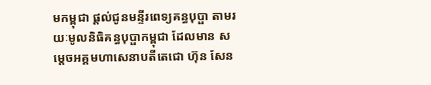មកម្ពុជា ផ្តល់ជូនមន្ទីរពេទ្យគន្ធបុប្ផា តាមរយៈមូលនិធិគន្ធបុប្ផាកម្ពុជា ដែលមាន សម្តេចអគ្គមហាសេនាបតីតេជោ ហ៊ុន សែន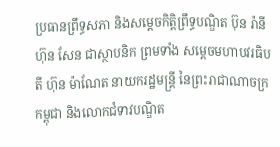ប្រធានព្រឹទ្ធសភា និងសម្តេចកិត្តិព្រឹទ្ធបណ្ឌិត ប៊ុន រ៉ានី ហ៊ុន សែន ជាស្ថាបនិក ព្រមទាំង សម្តេចមហាបវរធិបតី ហ៊ុន ម៉ាណែត នាយករដ្ឋមន្ត្រី នៃព្រះរាជាណាចក្រកម្ពុជា និងលោកជំទាវបណ្ឌិត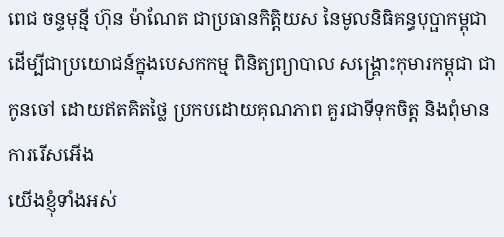ពេជ ចន្ទមុន្មី ហ៊ុន ម៉ាណែត ជាប្រធានកិត្តិយស នៃមូលនិធិគន្ធបុប្ផាកម្ពុជា ដើម្បីជាប្រយោជន៍ក្នុងបេសកកម្ម ពិនិត្យព្យាបាល សង្គ្រោះកុមារកម្ពុជា ជាកូនចៅ ដោយឥតគិតថ្លៃ ប្រកបដោយគុណភាព គួរជាទីទុកចិត្ត និងពុំមានការរើសអើង
យើងខ្ញុំទាំងអស់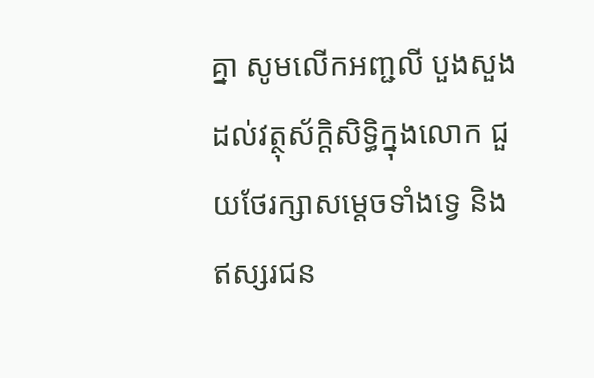គ្នា សូមលើកអញ្ជលី បួងសួងដល់វត្ថុស័ក្តិសិទ្ធិក្នុងលោក ជួយថែរក្សាសម្តេចទាំងទ្វេ និងឥស្សរជន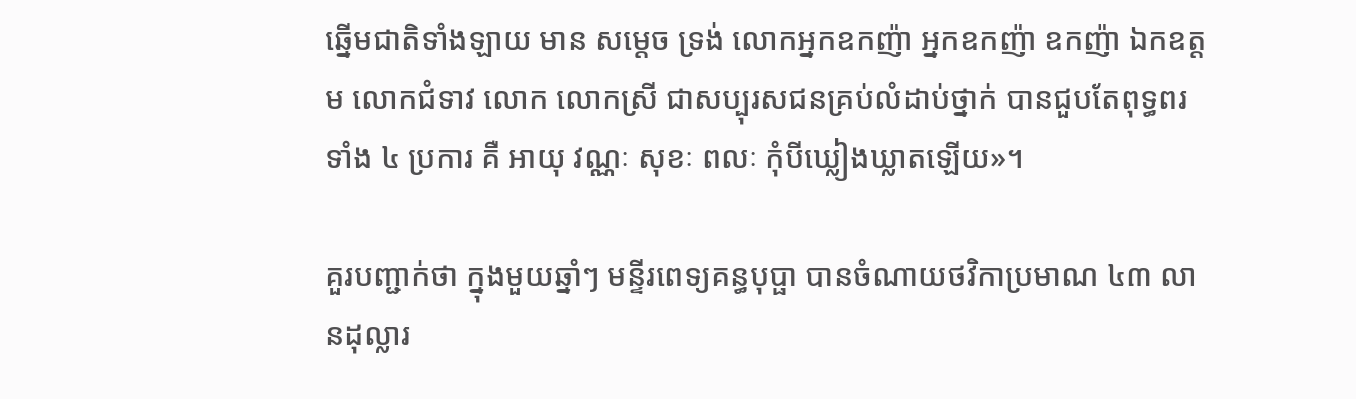ឆ្នើមជាតិទាំងឡាយ មាន សម្តេច ទ្រង់ លោកអ្នកឧកញ៉ា អ្នកឧកញ៉ា ឧកញ៉ា ឯកឧត្តម លោកជំទាវ លោក លោកស្រី ជាសប្បុរសជនគ្រប់លំដាប់ថ្នាក់ បានជួបតែពុទ្ធពរទាំង ៤ ប្រការ គឺ អាយុ វណ្ណៈ សុខៈ ពលៈ កុំបីឃ្លៀងឃ្លាតឡើយ»។

គួរបញ្ជាក់ថា ក្នុងមួយឆ្នាំៗ មន្ទីរពេទ្យគន្ធបុប្ផា បានចំណាយថវិកាប្រមាណ ៤៣ លានដុល្លារ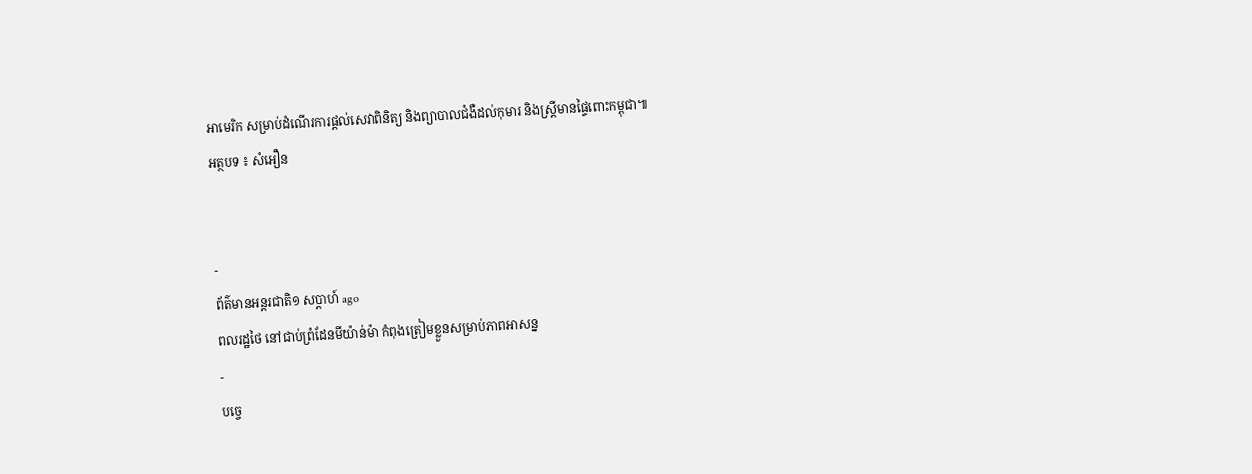អាមេរិក សម្រាប់ដំណើរការផ្តល់សេវាពិនិត្យ និងព្យាបាលជំងឺដល់កុមារ និងស្ត្រីមានផ្ទៃពោះកម្ពុជា៕
អត្ថបទ ៖ សំអឿន


-
ព័ត៌មានអន្ដរជាតិ១ សប្តាហ៍ ago
ពលរដ្ឋថៃ នៅជាប់ព្រំដែនមីយ៉ាន់ម៉ា កំពុងត្រៀមខ្លួនសម្រាប់ភាពអាសន្ន
-
បច្ចេ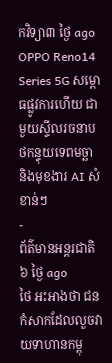កវិទ្យា៣ ថ្ងៃ ago
OPPO Reno14 Series 5G សម្ពោធផ្លូវការហើយ ជាមួយស្ទីលរចនាបថកន្ទុយទេពមច្ឆា និងមុខងារ AI សំខាន់ៗ
-
ព័ត៌មានអន្ដរជាតិ៦ ថ្ងៃ ago
ថៃ អះអាងថា ជនកំសាកដែលលួចវាយទាហានកម្ពុ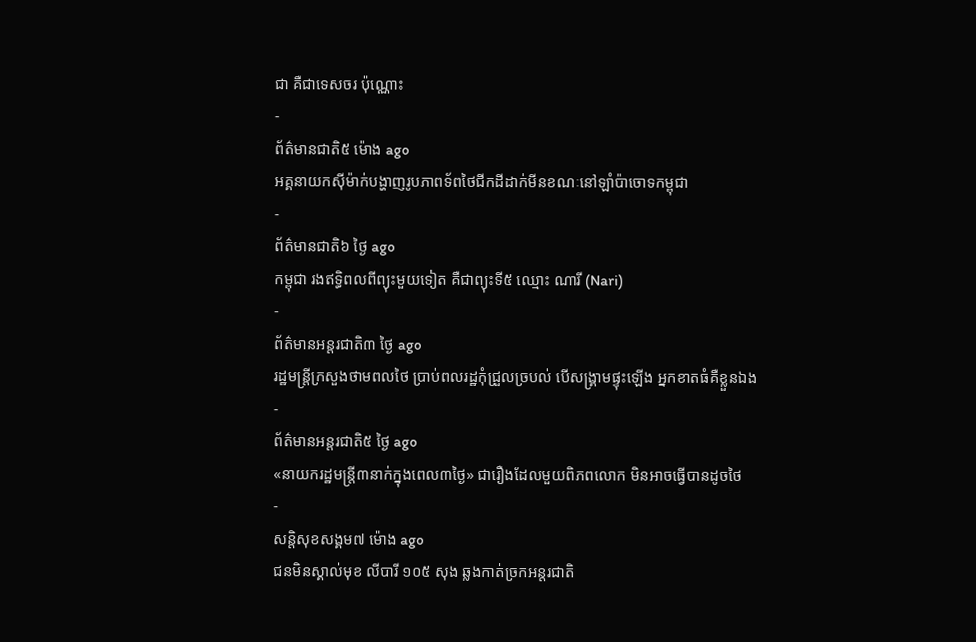ជា គឺជាទេសចរ ប៉ុណ្ណោះ
-
ព័ត៌មានជាតិ៥ ម៉ោង ago
អគ្គនាយកស៊ីម៉ាក់បង្ហាញរូបភាពទ័ពថៃជីកដីដាក់មីនខណៈនៅឡាំប៉ាចោទកម្ពុជា
-
ព័ត៌មានជាតិ៦ ថ្ងៃ ago
កម្ពុជា រងឥទ្ធិពលពីព្យុះមួយទៀត គឺជាព្យុះទី៥ ឈ្មោះ ណារី (Nari)
-
ព័ត៌មានអន្ដរជាតិ៣ ថ្ងៃ ago
រដ្ឋមន្ត្រីក្រសួងថាមពលថៃ ប្រាប់ពលរដ្ឋកុំជ្រួលច្របល់ បើសង្គ្រាមផ្ទុះឡើង អ្នកខាតធំគឺខ្លួនឯង
-
ព័ត៌មានអន្ដរជាតិ៥ ថ្ងៃ ago
«នាយករដ្ឋមន្ត្រី៣នាក់ក្នុងពេល៣ថ្ងៃ» ជារឿងដែលមួយពិភពលោក មិនអាចធ្វើបានដូចថៃ
-
សន្តិសុខសង្គម៧ ម៉ោង ago
ជនមិនស្គាល់មុខ លីបារី ១០៥ សុង ឆ្លងកាត់ច្រកអន្តរជាតិ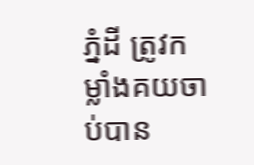ភ្នំដី ត្រូវកម្លាំងគយចាប់បាន